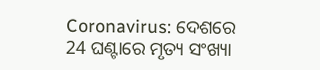Coronavirus: ଦେଶରେ 24 ଘଣ୍ଟାରେ ମୃତ୍ୟ ସଂଖ୍ୟା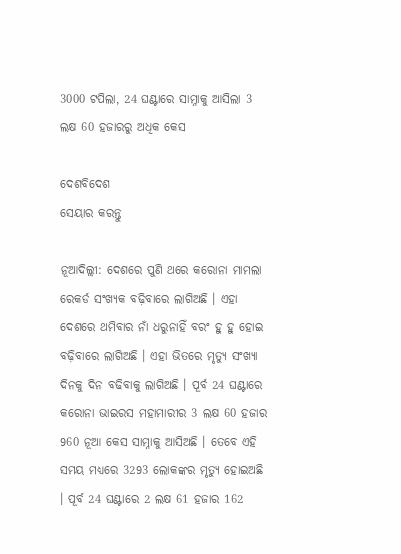3000 ଟପିଲା, 24 ଘଣ୍ଟାରେ ସାମ୍ନାକୁ ଆସିଲା 3 ଲକ୍ଷ 60 ହଜାରରୁ ଅଧିକ କେସ

ଦେଶବିଦେଶ
ସେୟାର କରନ୍ତୁ

ନୂଆଦିଲ୍ଲୀ: ଦେଶରେ ପୁଣି ଥରେ କରୋନା ମାମଲା ରେକର୍ଡ ସଂଖ୍ୟକ ବଢ଼ିବାରେ ଲାଗିଅଛି । ଏହା ଦେଶରେ ଥମିବାର ନାଁ ଧରୁନାହିଁ ବରଂ ହୁ ହୁ ହୋଇ ବଢ଼ିବାରେ ଲାଗିଅଛି । ଏହା ଭିତରେ ମୃତ୍ୟୁ ସଂଖ୍ୟା ଦିନକୁ ଦିନ ବଢିବାକୁ ଲାଗିଅଛି । ପୂର୍ବ 24 ଘଣ୍ଟାରେ କରୋନା ଭାଇରସ ମହାମାରୀର 3 ଲକ୍ଷ 60 ହଜାର 960 ନୂଆ କେସ ସାମ୍ନାକୁ ଆସିଅଛି । ତେବେ ଏହି ସମୟ ମଧ୍ୟରେ 3293 ଲୋକଙ୍କର ମୃତ୍ୟୁ ହୋଇଅଛି । ପୂର୍ବ 24 ଘଣ୍ଟାରେ 2 ଲକ୍ଷ 61 ହଜାର 162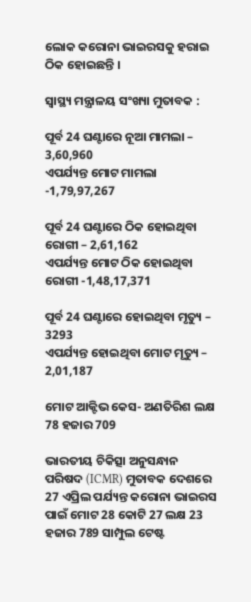ଲୋକ କରୋନା ଭାଇରସକୁ ହରାଇ ଠିକ ହୋଇଛନ୍ତି ।

ସ୍ୱାସ୍ଥ୍ୟ ମନ୍ତ୍ରାଳୟ ସଂଖ୍ୟା ମୁତାବକ :

ପୂର୍ବ 24 ଘଣ୍ଟାରେ ନୂଆ ମାମଲା – 3,60,960
ଏପର୍ଯ୍ୟନ୍ତ ମୋଟ ମାମଲା -1,79,97,267

ପୂର୍ବ 24 ଘଣ୍ଟାରେ ଠିକ ହୋଇଥିବା ରୋଗୀ – 2,61,162
ଏପର୍ଯ୍ୟନ୍ତ ମୋଟ ଠିକ ହୋଇଥିବା ରୋଗୀ -1,48,17,371

ପୂର୍ବ 24 ଘଣ୍ଟାରେ ହୋଇଥିବା ମୃତ୍ୟୁ – 3293
ଏପର୍ଯ୍ୟନ୍ତ ହୋଇଥିବା ମୋଟ ମୃତ୍ୟୁ – 2,01,187

ମୋଟ ଆକ୍ଟିଭ କେସ- ଅଣତିରିଶ ଲକ୍ଷ 78 ହଜାର 709

ଭାରତୀୟ ଚିକିତ୍ସା ଅନୁସନ୍ଧାନ ପରିଷଦ (ICMR) ମୁତାବକ ଦେଶରେ 27 ଏପ୍ରିଲ ପର୍ଯ୍ୟନ୍ତ କରୋନା ଭାଇରସ ପାଇଁ ମୋଟ 28 କୋଟି 27 ଲକ୍ଷ 23 ହଜାର 789 ସାମ୍ପୁଲ ଟେଷ୍ଟ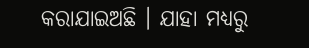କରାଯାଇଅଛି । ଯାହା ମଧ୍ୟରୁ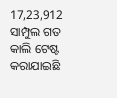17,23,912 ସାମ୍ପୁଲ ଗତ କାଲି ଟେଷ୍ଟ କରାଯାଇଛି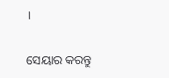।


ସେୟାର କରନ୍ତୁ